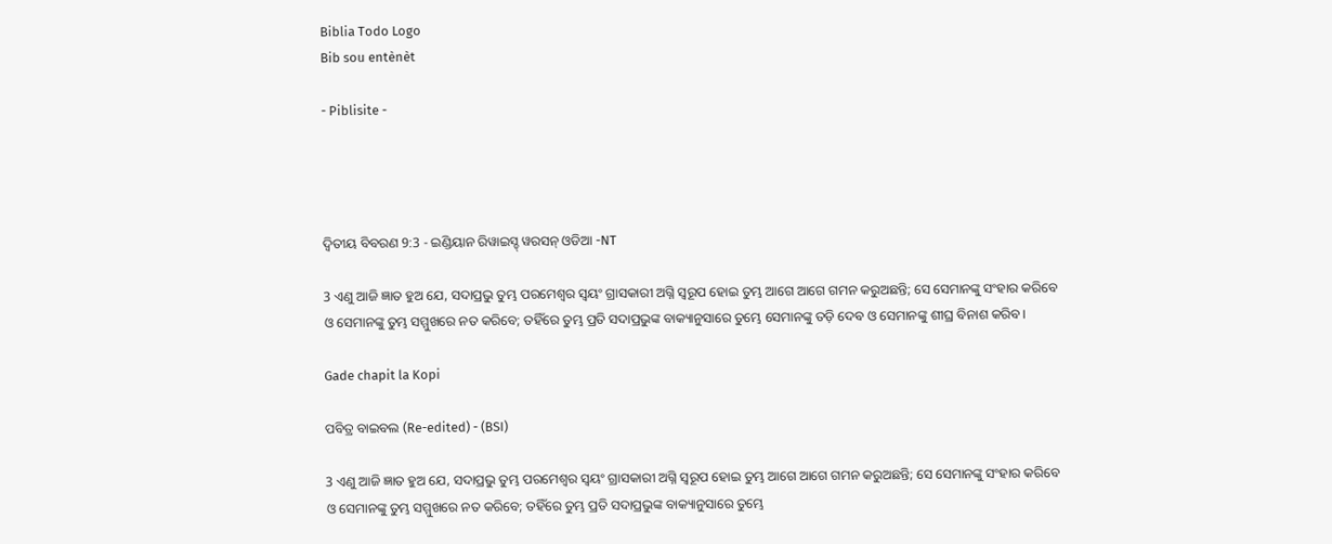Biblia Todo Logo
Bib sou entènèt

- Piblisite -




ଦ୍ଵିତୀୟ ବିବରଣ 9:3 - ଇଣ୍ଡିୟାନ ରିୱାଇସ୍ଡ୍ ୱରସନ୍ ଓଡିଆ -NT

3 ଏଣୁ ଆଜି ଜ୍ଞାତ ହୁଅ ଯେ, ସଦାପ୍ରଭୁ ତୁମ୍ଭ ପରମେଶ୍ୱର ସ୍ୱୟଂ ଗ୍ରାସକାରୀ ଅଗ୍ନି ସ୍ୱରୂପ ହୋଇ ତୁମ୍ଭ ଆଗେ ଆଗେ ଗମନ କରୁଅଛନ୍ତି; ସେ ସେମାନଙ୍କୁ ସଂହାର କରିବେ ଓ ସେମାନଙ୍କୁ ତୁମ୍ଭ ସମ୍ମୁଖରେ ନତ କରିବେ; ତହିଁରେ ତୁମ୍ଭ ପ୍ରତି ସଦାପ୍ରଭୁଙ୍କ ବାକ୍ୟାନୁସାରେ ତୁମ୍ଭେ ସେମାନଙ୍କୁ ତଡ଼ି ଦେବ ଓ ସେମାନଙ୍କୁ ଶୀଘ୍ର ବିନାଶ କରିବ।

Gade chapit la Kopi

ପବିତ୍ର ବାଇବଲ (Re-edited) - (BSI)

3 ଏଣୁ ଆଜି ଜ୍ଞାତ ହୁଅ ଯେ, ସଦାପ୍ରଭୁ ତୁମ୍ଭ ପରମେଶ୍ଵର ସ୍ଵୟଂ ଗ୍ରାସକାରୀ ଅଗ୍ନି ସ୍ଵରୂପ ହୋଇ ତୁମ୍ଭ ଆଗେ ଆଗେ ଗମନ କରୁଅଛନ୍ତି; ସେ ସେମାନଙ୍କୁ ସଂହାର କରିବେ ଓ ସେମାନଙ୍କୁ ତୁମ୍ଭ ସମ୍ମୁଖରେ ନତ କରିବେ; ତହିଁରେ ତୁମ୍ଭ ପ୍ରତି ସଦାପ୍ରଭୁଙ୍କ ବାକ୍ୟାନୁସାରେ ତୁମ୍ଭେ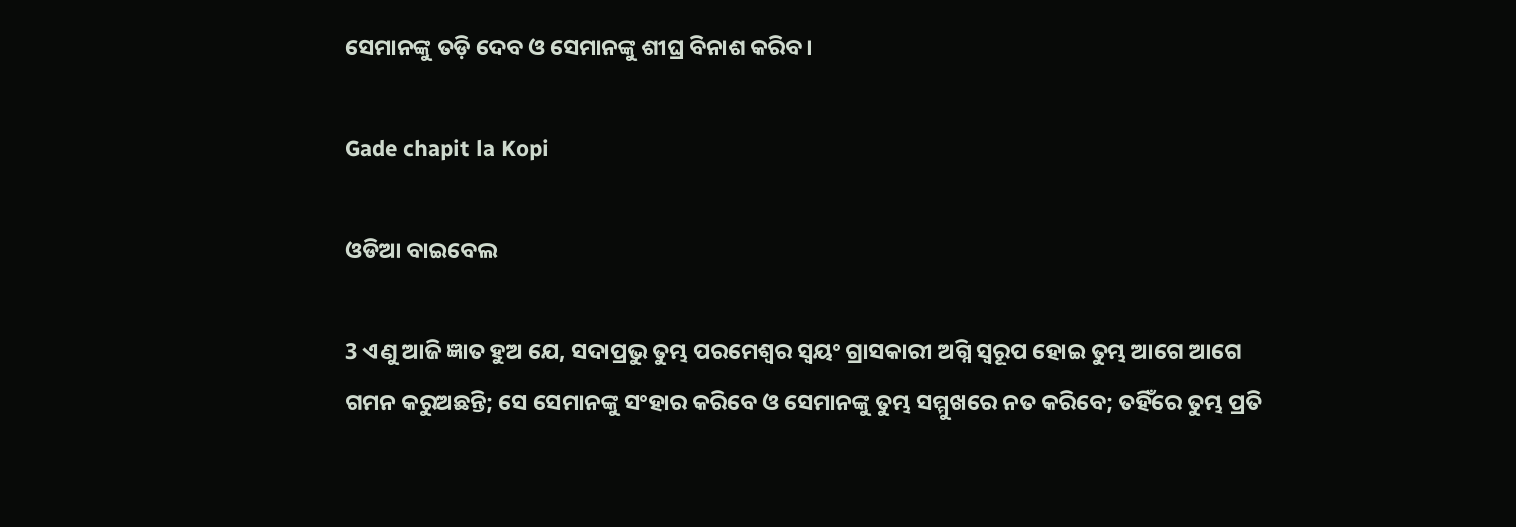ସେମାନଙ୍କୁ ତଡ଼ି ଦେବ ଓ ସେମାନଙ୍କୁ ଶୀଘ୍ର ବିନାଶ କରିବ।

Gade chapit la Kopi

ଓଡିଆ ବାଇବେଲ

3 ଏଣୁ ଆଜି ଜ୍ଞାତ ହୁଅ ଯେ, ସଦାପ୍ରଭୁ ତୁମ୍ଭ ପରମେଶ୍ୱର ସ୍ୱୟଂ ଗ୍ରାସକାରୀ ଅଗ୍ନି ସ୍ୱରୂପ ହୋଇ ତୁମ୍ଭ ଆଗେ ଆଗେ ଗମନ କରୁଅଛନ୍ତି; ସେ ସେମାନଙ୍କୁ ସଂହାର କରିବେ ଓ ସେମାନଙ୍କୁ ତୁମ୍ଭ ସମ୍ମୁଖରେ ନତ କରିବେ; ତହିଁରେ ତୁମ୍ଭ ପ୍ରତି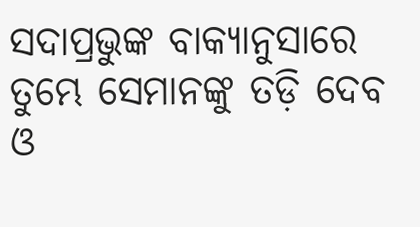ସଦାପ୍ରଭୁଙ୍କ ବାକ୍ୟାନୁସାରେ ତୁମ୍ଭେ ସେମାନଙ୍କୁ ତଡ଼ି ଦେବ ଓ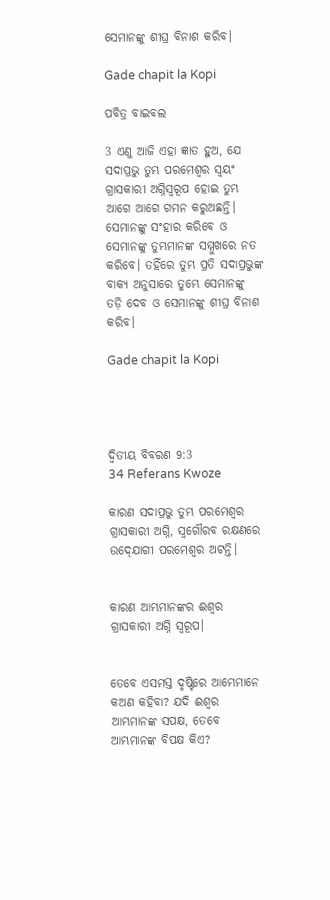ସେମାନଙ୍କୁ ଶୀଘ୍ର ବିନାଶ କରିବ।

Gade chapit la Kopi

ପବିତ୍ର ବାଇବଲ

3 ଏଣୁ ଆଜି ଏହା ଜ୍ଞାତ ହୁଅ, ଯେ ସଦାପ୍ରଭୁ ତୁମ୍ଭ ପରମେଶ୍ୱର ସ୍ୱୟଂ ଗ୍ରାସକାରୀ ଅଗ୍ନିସ୍ୱରୂପ ହୋଇ ତୁମ୍ଭ ଆଗେ ଆଗେ ଗମନ କରୁଅଛନ୍ତି। ସେମାନଙ୍କୁ ସଂହାର କରିବେ ଓ ସେମାନଙ୍କୁ ତୁମ୍ଭମାନଙ୍କ ସମ୍ମୁଖରେ ନତ କରିବେ। ତହିଁରେ ତୁମ୍ଭ ପ୍ରତି ସଦାପ୍ରଭୁଙ୍କ ବାକ୍ୟ ଅନୁସାରେ ତୁମ୍ଭେ ସେମାନଙ୍କୁ ତଡ଼ି ଦେବ ଓ ସେମାନଙ୍କୁ ଶୀଘ୍ର ବିନାଶ କରିବ।

Gade chapit la Kopi




ଦ୍ଵିତୀୟ ବିବରଣ 9:3
34 Referans Kwoze

କାରଣ ସଦାପ୍ରଭୁ ତୁମ୍ଭ ପରମେଶ୍ୱର ଗ୍ରାସକାରୀ ଅଗ୍ନି, ସ୍ୱଗୌରବ ରକ୍ଷଣରେ ଉଦ୍‍ଯୋଗୀ ପରମେଶ୍ୱର ଅଟନ୍ତି।


କାରଣ ଆମ୍ଭମାନଙ୍କର ଈଶ୍ବର ଗ୍ରାସକାରୀ ଅଗ୍ନି ସ୍ୱରୂପ।


ତେବେ ଏସମସ୍ତ ଦୃଷ୍ଟିରେ ଆମ୍ଭେମାନେ କଅଣ କହିବା? ଯଦି ଈଶ୍ବର ଆମ୍ଭମାନଙ୍କ ସପକ୍ଷ, ତେବେ ଆମ୍ଭମାନଙ୍କ ବିପକ୍ଷ କିଏ?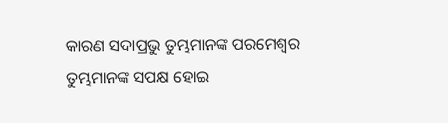କାରଣ ସଦାପ୍ରଭୁ ତୁମ୍ଭମାନଙ୍କ ପରମେଶ୍ୱର ତୁମ୍ଭମାନଙ୍କ ସପକ୍ଷ ହୋଇ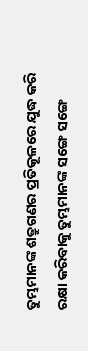ତୁମ୍ଭମାନଙ୍କ ଶତ୍ରୁଗଣର ପ୍ରତିକୂଳରେ ଯୁଦ୍ଧ କରି ରକ୍ଷା କରିବାକୁ ତୁମ୍ଭମାନଙ୍କ ସଙ୍ଗେ ସଙ୍ଗେ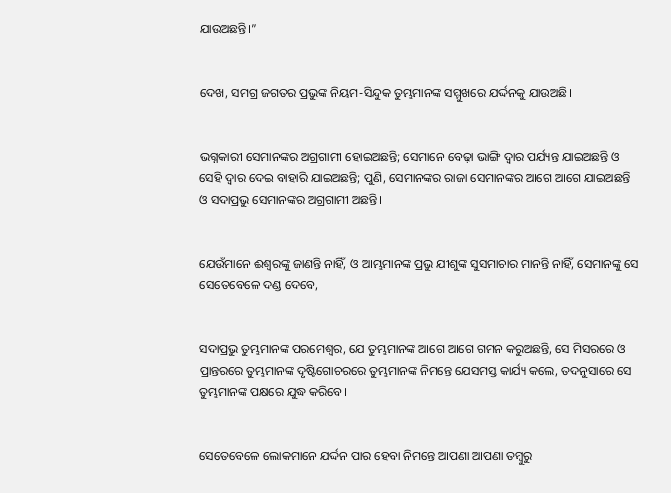ଯାଉଅଛନ୍ତି।”


ଦେଖ, ସମଗ୍ର ଜଗତର ପ୍ରଭୁଙ୍କ ନିୟମ-ସିନ୍ଦୁକ ତୁମ୍ଭମାନଙ୍କ ସମ୍ମୁଖରେ ଯର୍ଦ୍ଦନକୁ ଯାଉଅଛି।


ଭଗ୍ନକାରୀ ସେମାନଙ୍କର ଅଗ୍ରଗାମୀ ହୋଇଅଛନ୍ତି; ସେମାନେ ବେଢ଼ା ଭାଙ୍ଗି ଦ୍ୱାର ପର୍ଯ୍ୟନ୍ତ ଯାଇଅଛନ୍ତି ଓ ସେହି ଦ୍ୱାର ଦେଇ ବାହାରି ଯାଇଅଛନ୍ତି; ପୁଣି, ସେମାନଙ୍କର ରାଜା ସେମାନଙ୍କର ଆଗେ ଆଗେ ଯାଇଅଛନ୍ତି ଓ ସଦାପ୍ରଭୁ ସେମାନଙ୍କର ଅଗ୍ରଗାମୀ ଅଛନ୍ତି।


ଯେଉଁମାନେ ଈଶ୍ବରଙ୍କୁ ଜାଣନ୍ତି ନାହିଁ, ଓ ଆମ୍ଭମାନଙ୍କ ପ୍ରଭୁ ଯୀଶୁଙ୍କ ସୁସମାଚାର ମାନନ୍ତି ନାହିଁ, ସେମାନଙ୍କୁ ସେ ସେତେବେଳେ ଦଣ୍ଡ ଦେବେ,


ସଦାପ୍ରଭୁ ତୁମ୍ଭମାନଙ୍କ ପରମେଶ୍ୱର, ଯେ ତୁମ୍ଭମାନଙ୍କ ଆଗେ ଆଗେ ଗମନ କରୁଅଛନ୍ତି, ସେ ମିସରରେ ଓ ପ୍ରାନ୍ତରରେ ତୁମ୍ଭମାନଙ୍କ ଦୃଷ୍ଟିଗୋଚରରେ ତୁମ୍ଭମାନଙ୍କ ନିମନ୍ତେ ଯେସମସ୍ତ କାର୍ଯ୍ୟ କଲେ, ତଦନୁସାରେ ସେ ତୁମ୍ଭମାନଙ୍କ ପକ୍ଷରେ ଯୁଦ୍ଧ କରିବେ।


ସେତେବେଳେ ଲୋକମାନେ ଯର୍ଦ୍ଦନ ପାର ହେବା ନିମନ୍ତେ ଆପଣା ଆପଣା ତମ୍ବୁରୁ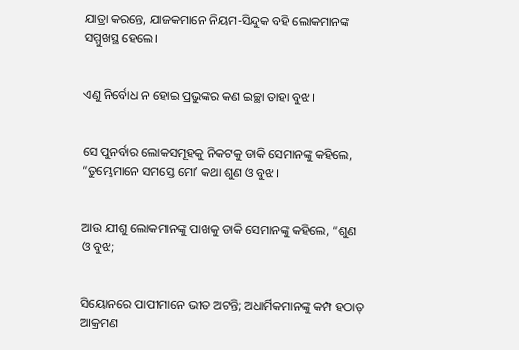ଯାତ୍ରା କରନ୍ତେ, ଯାଜକମାନେ ନିୟମ-ସିନ୍ଦୁକ ବହି ଲୋକମାନଙ୍କ ସମ୍ମୁଖସ୍ଥ ହେଲେ।


ଏଣୁ ନିର୍ବୋଧ ନ ହୋଇ ପ୍ରଭୁଙ୍କର କଣ ଇଚ୍ଛା ତାହା ବୁଝ।


ସେ ପୁନର୍ବାର ଲୋକସମୂହକୁ ନିକଟକୁ ଡାକି ସେମାନଙ୍କୁ କହିଲେ, “ତୁମ୍ଭେମାନେ ସମସ୍ତେ ମୋʼ କଥା ଶୁଣ ଓ ବୁଝ।


ଆଉ ଯୀଶୁ ଲୋକମାନଙ୍କୁ ପାଖକୁ ଡାକି ସେମାନଙ୍କୁ କହିଲେ, “ଶୁଣ ଓ ବୁଝ;


ସିୟୋନରେ ପାପୀମାନେ ଭୀତ ଅଟନ୍ତି; ଅଧାର୍ମିକମାନଙ୍କୁ କମ୍ପ ହଠାତ୍‍ ଆକ୍ରମଣ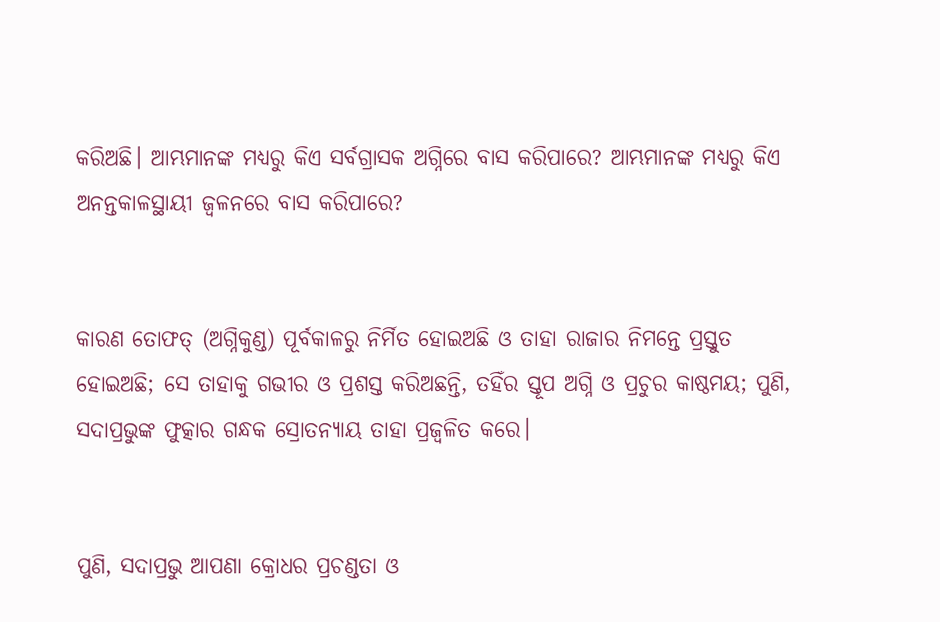କରିଅଛି। ଆମ୍ଭମାନଙ୍କ ମଧ୍ୟରୁ କିଏ ସର୍ବଗ୍ରାସକ ଅଗ୍ନିରେ ବାସ କରିପାରେ? ଆମ୍ଭମାନଙ୍କ ମଧ୍ୟରୁ କିଏ ଅନନ୍ତକାଳସ୍ଥାୟୀ ଜ୍ୱଳନରେ ବାସ କରିପାରେ?


କାରଣ ତୋଫତ୍‍ (ଅଗ୍ନିକୁଣ୍ଡ) ପୂର୍ବକାଳରୁ ନିର୍ମିତ ହୋଇଅଛି ଓ ତାହା ରାଜାର ନିମନ୍ତେ ପ୍ରସ୍ତୁତ ହୋଇଅଛି; ସେ ତାହାକୁ ଗଭୀର ଓ ପ୍ରଶସ୍ତ କରିଅଛନ୍ତି, ତହିଁର ସ୍ତୂପ ଅଗ୍ନି ଓ ପ୍ରଚୁର କାଷ୍ଠମୟ; ପୁଣି, ସଦାପ୍ରଭୁଙ୍କ ଫୁତ୍କାର ଗନ୍ଧକ ସ୍ରୋତନ୍ୟାୟ ତାହା ପ୍ରଜ୍ୱଳିତ କରେ।


ପୁଣି, ସଦାପ୍ରଭୁ ଆପଣା କ୍ରୋଧର ପ୍ରଚଣ୍ଡତା ଓ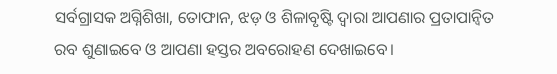ସର୍ବଗ୍ରାସକ ଅଗ୍ନିଶିଖା, ତୋଫାନ, ଝଡ଼ ଓ ଶିଳାବୃଷ୍ଟି ଦ୍ୱାରା ଆପଣାର ପ୍ରତାପାନ୍ୱିତ ରବ ଶୁଣାଇବେ ଓ ଆପଣା ହସ୍ତର ଅବରୋହଣ ଦେଖାଇବେ।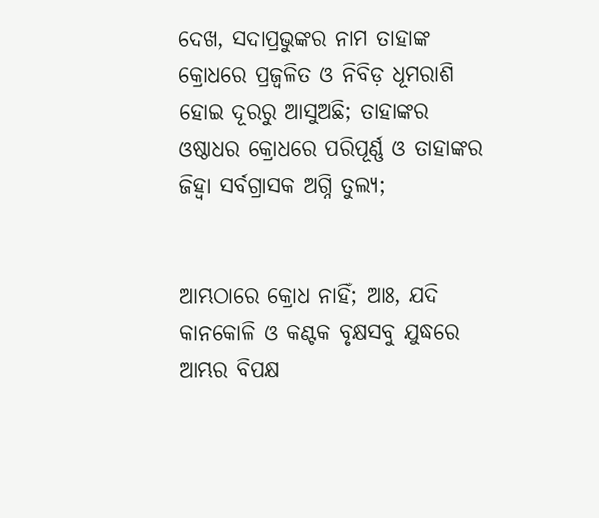ଦେଖ, ସଦାପ୍ରଭୁଙ୍କର ନାମ ତାହାଙ୍କ କ୍ରୋଧରେ ପ୍ରଜ୍ୱଳିତ ଓ ନିବିଡ଼ ଧୂମରାଶି ହୋଇ ଦୂରରୁ ଆସୁଅଛି; ତାହାଙ୍କର ଓଷ୍ଠାଧର କ୍ରୋଧରେ ପରିପୂର୍ଣ୍ଣ ଓ ତାହାଙ୍କର ଜିହ୍ୱା ସର୍ବଗ୍ରାସକ ଅଗ୍ନି ତୁଲ୍ୟ;


ଆମ୍ଭଠାରେ କ୍ରୋଧ ନାହିଁ; ଆଃ, ଯଦି କାନକୋଳି ଓ କଣ୍ଟକ ବୃକ୍ଷସବୁ ଯୁଦ୍ଧରେ ଆମ୍ଭର ବିପକ୍ଷ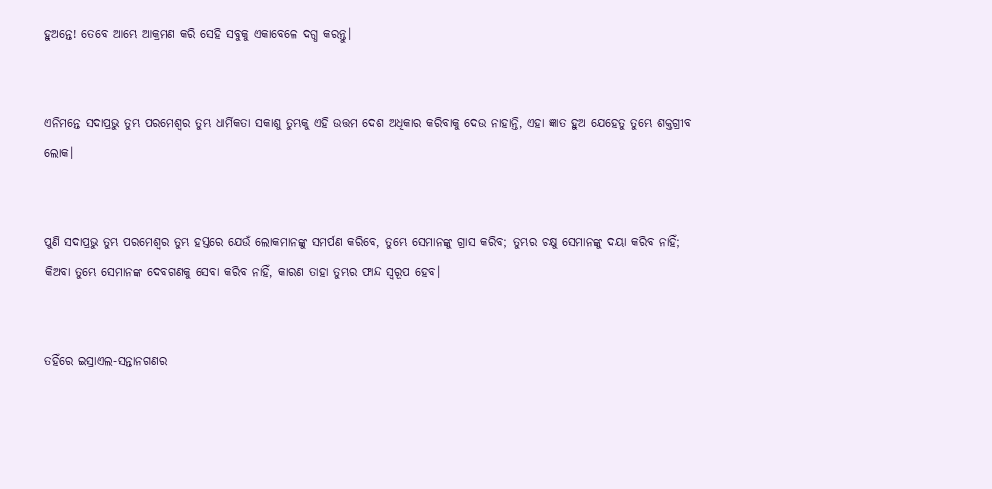ହୁଅନ୍ତେ! ତେବେ ଆମ୍ଭେ ଆକ୍ରମଣ କରି ସେହି ସବୁକୁ ଏକାବେଳେ ଦଗ୍ଧ କରନ୍ତୁ।


ଏନିମନ୍ତେ ସଦାପ୍ରଭୁ ତୁମ୍ଭ ପରମେଶ୍ୱର ତୁମ୍ଭ ଧାର୍ମିକତା ସକାଶୁ ତୁମ୍ଭକୁ ଏହି ଉତ୍ତମ ଦେଶ ଅଧିକାର କରିବାକୁ ଦେଉ ନାହାନ୍ତି, ଏହା ଜ୍ଞାତ ହୁଅ ଯେହେତୁ ତୁମ୍ଭେ ଶକ୍ତଗ୍ରୀବ ଲୋକ।


ପୁଣି ସଦାପ୍ରଭୁ ତୁମ୍ଭ ପରମେଶ୍ୱର ତୁମ୍ଭ ହସ୍ତରେ ଯେଉଁ ଲୋକମାନଙ୍କୁ ସମର୍ପଣ କରିବେ, ତୁମ୍ଭେ ସେମାନଙ୍କୁ ଗ୍ରାସ କରିବ; ତୁମ୍ଭର ଚକ୍ଷୁ ସେମାନଙ୍କୁ ଦୟା କରିବ ନାହିଁ; କିଅବା ତୁମ୍ଭେ ସେମାନଙ୍କ ଦେବଗଣକୁ ସେବା କରିବ ନାହିଁ, କାରଣ ତାହା ତୁମ୍ଭର ଫାନ୍ଦ ସ୍ୱରୂପ ହେବ।


ତହିଁରେ ଇସ୍ରାଏଲ-ସନ୍ତାନଗଣର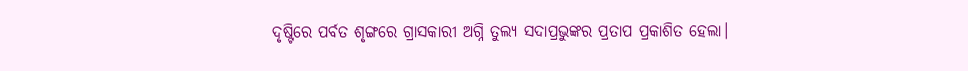ଦୃଷ୍ଟିରେ ପର୍ବତ ଶୃଙ୍ଗରେ ଗ୍ରାସକାରୀ ଅଗ୍ନି ତୁଲ୍ୟ ସଦାପ୍ରଭୁଙ୍କର ପ୍ରତାପ ପ୍ରକାଶିତ ହେଲା।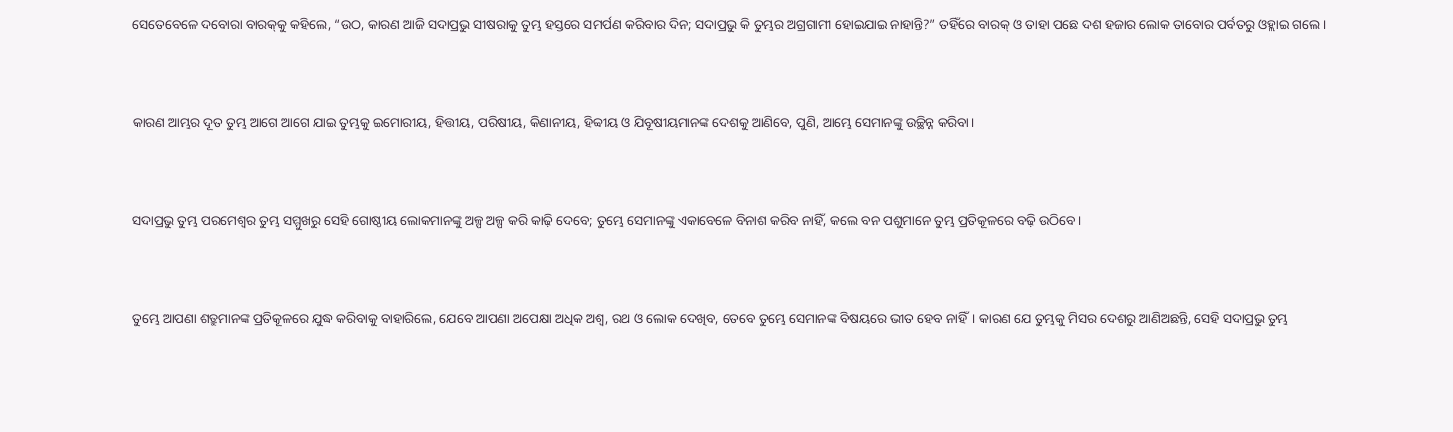ସେତେବେଳେ ଦବୋରା ବାରକ୍‍କୁ କହିଲେ, “ଉଠ, କାରଣ ଆଜି ସଦାପ୍ରଭୁ ସୀଷରାକୁ ତୁମ୍ଭ ହସ୍ତରେ ସମର୍ପଣ କରିବାର ଦିନ; ସଦାପ୍ରଭୁ କି ତୁମ୍ଭର ଅଗ୍ରଗାମୀ ହୋଇଯାଇ ନାହାନ୍ତି?” ତହିଁରେ ବାରକ୍‍ ଓ ତାହା ପଛେ ଦଶ ହଜାର ଲୋକ ତାବୋର ପର୍ବତରୁ ଓହ୍ଲାଇ ଗଲେ।


କାରଣ ଆମ୍ଭର ଦୂତ ତୁମ୍ଭ ଆଗେ ଆଗେ ଯାଇ ତୁମ୍ଭକୁ ଇମୋରୀୟ, ହିତ୍ତୀୟ, ପରିଷୀୟ, କିଣାନୀୟ, ହିବ୍ବୀୟ ଓ ଯିବୂଷୀୟମାନଙ୍କ ଦେଶକୁ ଆଣିବେ, ପୁଣି, ଆମ୍ଭେ ସେମାନଙ୍କୁ ଉଚ୍ଛିନ୍ନ କରିବା।


ସଦାପ୍ରଭୁ ତୁମ୍ଭ ପରମେଶ୍ୱର ତୁମ୍ଭ ସମ୍ମୁଖରୁ ସେହି ଗୋଷ୍ଠୀୟ ଲୋକମାନଙ୍କୁ ଅଳ୍ପ ଅଳ୍ପ କରି କାଢ଼ି ଦେବେ; ତୁମ୍ଭେ ସେମାନଙ୍କୁ ଏକାବେଳେ ବିନାଶ କରିବ ନାହିଁ, କଲେ ବନ ପଶୁମାନେ ତୁମ୍ଭ ପ୍ରତିକୂଳରେ ବଢ଼ି ଉଠିବେ।


ତୁମ୍ଭେ ଆପଣା ଶତ୍ରୁମାନଙ୍କ ପ୍ରତିକୂଳରେ ଯୁଦ୍ଧ କରିବାକୁ ବାହାରିଲେ, ଯେବେ ଆପଣା ଅପେକ୍ଷା ଅଧିକ ଅଶ୍ୱ, ରଥ ଓ ଲୋକ ଦେଖିବ, ତେବେ ତୁମ୍ଭେ ସେମାନଙ୍କ ବିଷୟରେ ଭୀତ ହେବ ନାହିଁ। କାରଣ ଯେ ତୁମ୍ଭକୁ ମିସର ଦେଶରୁ ଆଣିଅଛନ୍ତି, ସେହି ସଦାପ୍ରଭୁ ତୁମ୍ଭ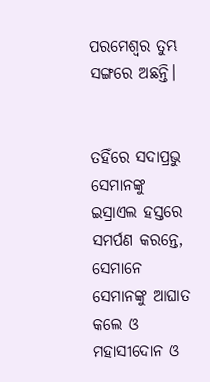ପରମେଶ୍ୱର ତୁମ୍ଭ ସଙ୍ଗରେ ଅଛନ୍ତି।


ତହିଁରେ ସଦାପ୍ରଭୁ ସେମାନଙ୍କୁ ଇସ୍ରାଏଲ ହସ୍ତରେ ସମର୍ପଣ କରନ୍ତେ, ସେମାନେ ସେମାନଙ୍କୁ ଆଘାତ କଲେ ଓ ମହାସୀଦୋନ ଓ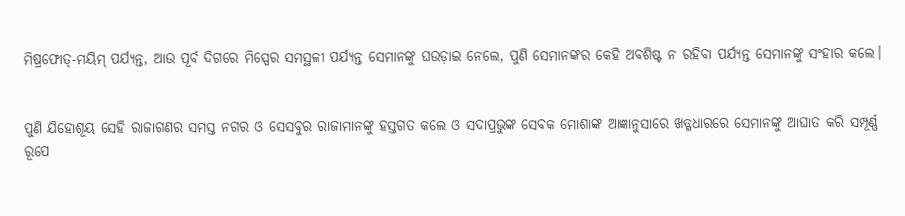ମିଷ୍ରଫୋତ୍‍-ମୟିମ୍‍ ପର୍ଯ୍ୟନ୍ତ, ଆଉ ପୂର୍ବ ଦିଗରେ ମିସ୍ପେର ସମସ୍ଥଳୀ ପର୍ଯ୍ୟନ୍ତ ସେମାନଙ୍କୁ ଘଉଡ଼ାଇ ନେଲେ, ପୁଣି ସେମାନଙ୍କର କେହି ଅବଶିଷ୍ଟ ନ ରହିବା ପର୍ଯ୍ୟନ୍ତ ସେମାନଙ୍କୁ ସଂହାର କଲେ।


ପୁଣି ଯିହୋଶୂୟ ସେହି ରାଜାଗଣର ସମସ୍ତ ନଗର ଓ ସେସବୁର ରାଜାମାନଙ୍କୁ ହସ୍ତଗତ କଲେ ଓ ସଦାପ୍ରଭୁଙ୍କ ସେବକ ମୋଶାଙ୍କ ଆଜ୍ଞାନୁସାରେ ଖଡ୍ଗଧାରରେ ସେମାନଙ୍କୁ ଆଘାତ କରି ସମ୍ପୂର୍ଣ୍ଣ ରୂପେ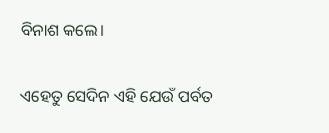ବିନାଶ କଲେ।


ଏହେତୁ ସେଦିନ ଏହି ଯେଉଁ ପର୍ବତ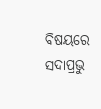ବିଷୟରେ ସଦାପ୍ରଭୁ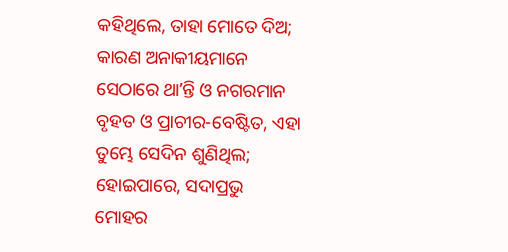କହିଥିଲେ, ତାହା ମୋତେ ଦିଅ; କାରଣ ଅନାକୀୟମାନେ ସେଠାରେ ଥାʼନ୍ତି ଓ ନଗରମାନ ବୃହତ ଓ ପ୍ରାଚୀର-ବେଷ୍ଟିତ, ଏହା ତୁମ୍ଭେ ସେଦିନ ଶୁଣିଥିଲ; ହୋଇପାରେ, ସଦାପ୍ରଭୁ ମୋହର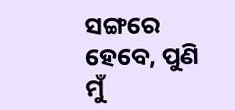ସଙ୍ଗରେ ହେବେ, ପୁଣି ମୁଁ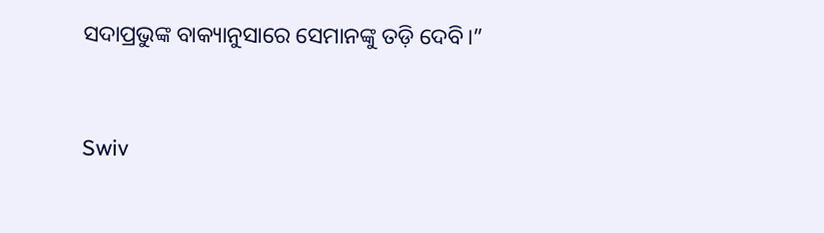ସଦାପ୍ରଭୁଙ୍କ ବାକ୍ୟାନୁସାରେ ସେମାନଙ୍କୁ ତଡ଼ି ଦେବି।”


Swiv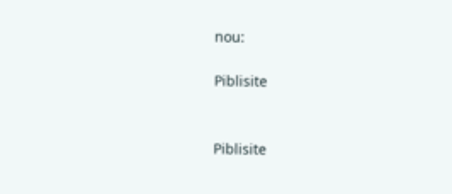nou:

Piblisite


Piblisite